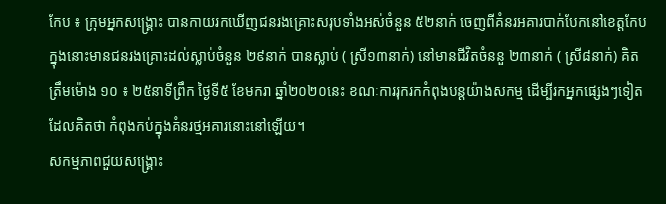កែប ៖ ក្រុមអ្នកសង្រ្គោះ បានកាយរកឃើញជនរងគ្រោះសរុបទាំងអស់ចំនួន ៥២នាក់ ចេញពីគំនរអគារបាក់បែកនៅខេត្តកែប ក្នុងនោះមានជនរងគ្រោះដល់ស្លាប់ចំនួន ២៩នាក់ បានស្លាប់ ( ស្រី១៣នាក់) នៅមានជីវិតចំននួ ២៣នាក់ ( ស្រី៨នាក់) គិតត្រឹមម៉ោង ១០ ៖ ២៥នាទីព្រឹក ថ្ងៃទី៥ ខែមករា ឆ្នាំ២០២០នេះ ខណៈការរុករកកំពុងបន្តយ៉ាងសកម្ម ដើម្បីរកអ្នកផ្សេងៗទៀតដែលគិតថា កំពុងកប់ក្នុងគំនរថ្មអគារនោះនៅឡើយ។
សកម្មភាពជួយសង្គ្រោះ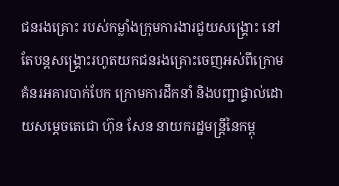ជនរងគ្រោះ របស់កម្លាំងក្រុមការងារជួយសង្គ្រោះ នៅតែបន្តសង្គ្រោះរហូតយកជនរងគ្រោះចេញអស់ពីក្រោមគំនរអគារបាក់បែក ក្រោមការដឹកនាំ និងបញ្ជាផ្ទាល់ដោយសម្តេចតេជោ ហ៊ុន សែន នាយករដ្ឋមន្ត្រីនៃកម្ពុ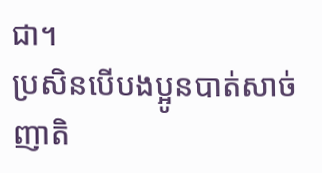ជា។
ប្រសិនបើបងប្អូនបាត់សាច់ញាតិ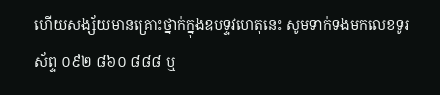ហើយសង្ស័យមានគ្រោះថ្នាក់ក្នុងឧបទ្ទវហេតុនេះ សូមទាក់ទងមកលេខទូរស័ព្ទ ០៩២ ៨៦០ ៨៨៨ ឬ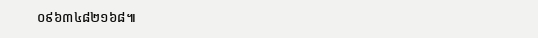០៩៦៣៤៨២១៦៨៕